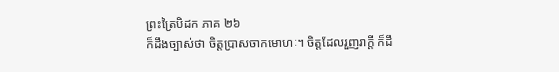ព្រះត្រៃបិដក ភាគ ២៦
ក៏ដឹងច្បាស់ថា ចិត្តប្រាសចាកមោហៈ។ ចិត្តដែលរួញរាក្តី ក៏ដឹ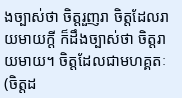ងច្បាស់ថា ចិត្តរួញរា ចិត្តដែលរាយមាយក្តី ក៏ដឹងច្បាស់ថា ចិត្តរាយមាយ។ ចិត្តដែលជាមហគ្គតៈ (ចិត្តដ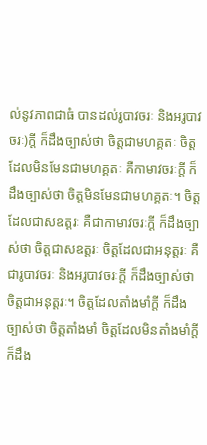ល់នូវភាពជាធំ បានដល់រូបាវចរៈ និងអរូបាវចរៈ)ក្តី ក៏ដឹងច្បាស់ថា ចិត្តជាមហគ្គតៈ ចិត្តដែលមិនមែនជាមហគ្គតៈ គឺកាមាវចរៈក្តី ក៏ដឹងច្បាស់ថា ចិត្តមិនមែនជាមហគ្គតៈ។ ចិត្តដែលជាសឧត្តរៈ គឺជាកាមាវចរៈក្តី ក៏ដឹងច្បាស់ថា ចិត្តជាសឧត្តរៈ ចិត្តដែលជាអនុត្តរៈ គឺជារូបាវចរៈ និងអរូបាវចរៈក្តី ក៏ដឹងច្បាស់ថា ចិត្តជាអនុត្តរៈ។ ចិត្តដែលតាំងមាំក្តី ក៏ដឹងច្បាស់ថា ចិត្តតាំងមាំ ចិត្តដែលមិនតាំងមាំក្តី ក៏ដឹង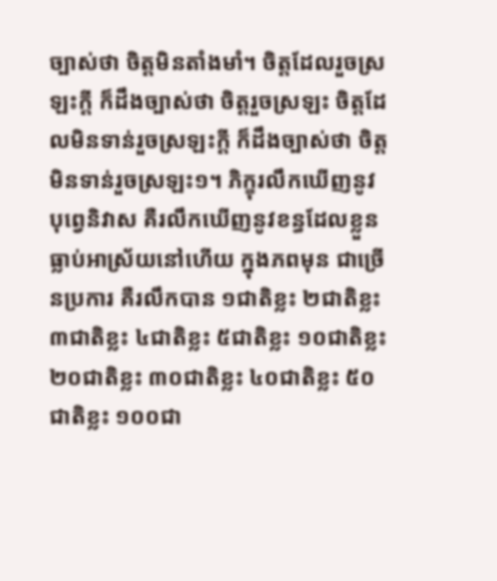ច្បាស់ថា ចិត្តមិនតាំងមាំ។ ចិត្តដែលរួចស្រឡះក្តី ក៏ដឹងច្បាស់ថា ចិត្តរួចស្រឡះ ចិត្តដែលមិនទាន់រួចស្រឡះក្តី ក៏ដឹងច្បាស់ថា ចិត្តមិនទាន់រួចស្រឡះ១។ ភិក្ខុរលឹកឃើញនូវបុព្វេនិវាស គឺរលឹកឃើញនូវខន្ធដែលខ្លួនធ្លាប់អាស្រ័យនៅហើយ ក្នុងភពមុន ជាច្រើនប្រការ គឺរលឹកបាន ១ជាតិខ្លះ ២ជាតិខ្លះ ៣ជាតិខ្លះ ៤ជាតិខ្លះ ៥ជាតិខ្លះ ១០ជាតិខ្លះ ២០ជាតិខ្លះ ៣០ជាតិខ្លះ ៤០ជាតិខ្លះ ៥០ជាតិខ្លះ ១០០ជា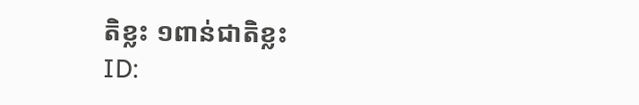តិខ្លះ ១ពាន់ជាតិខ្លះ
ID: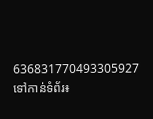636831770493305927
ទៅកាន់ទំព័រ៖